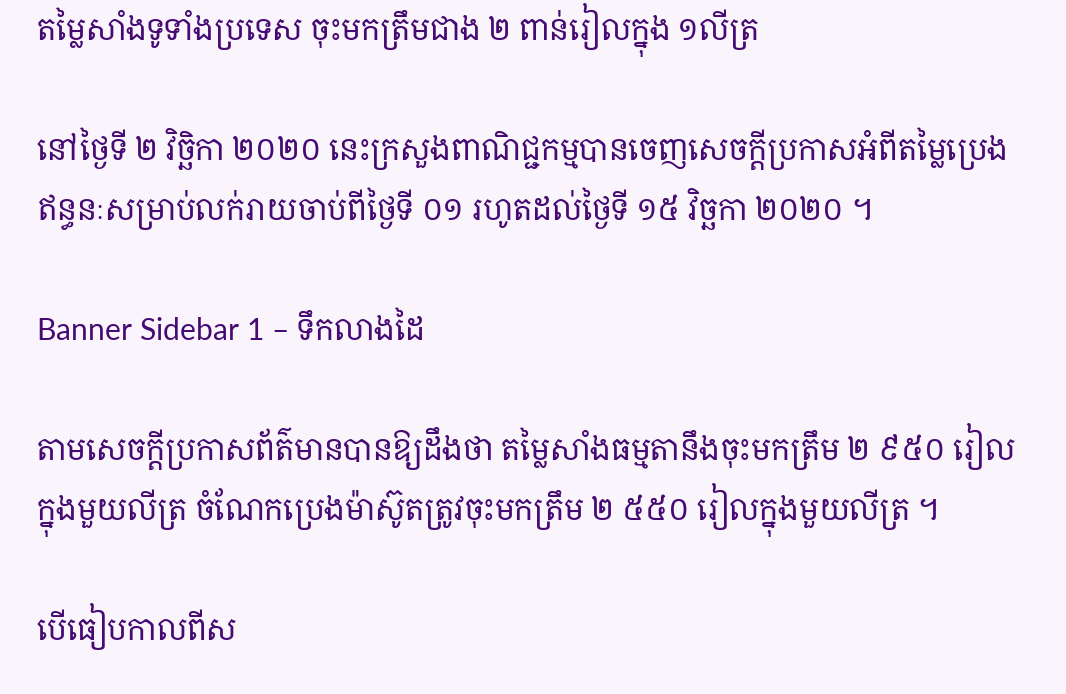តម្លៃសាំងទូទាំងប្រទេស ចុះមកត្រឹមជាង ២ ពាន់រៀលក្នុង ១លីត្រ

នៅថ្ងៃទី ២ វិច្ឆិកា ២០២០ នេះក្រសួងពាណិជ្ជកម្មបានចេញសេចក្ដីប្រកាសអំពីតម្លៃប្រេងឥន្ធនៈសម្រាប់លក់រាយចាប់ពីថ្ងៃទី ០១ រហូតដល់ថ្ងៃទី ១៥ វិច្ឆកា ២០២០ ។

Banner Sidebar 1 – ទឹកលាងដៃ

តាមសេចក្ដីប្រកាសព័ត៌មានបានឱ្យដឹងថា តម្លៃសាំងធម្មតានឹងចុះមកត្រឹម ២ ៩៥០ រៀលក្នុងមួយលីត្រ ចំណែកប្រេងម៉ាស៊ូតត្រូវចុះមកត្រឹម ២ ៥៥០ រៀលក្នុងមួយលីត្រ ។

បើធៀបកាលពីស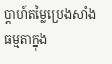ប្ដាហ៍តម្លៃប្រេងសាំងធម្មតាក្នុង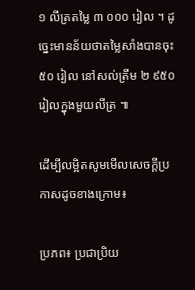១ លីត្រតម្លៃ ៣ ០០០ រៀល ។ ដូច្នេះមានន័យថាតម្លៃសាំងបានចុះ ៥០ រៀល នៅសល់ត្រឹម ២ ៩៥០ រៀលក្នុងមួយលីត្រ ៕

ដើម្បីលម្អិតសូមមើលសេចក្ដីប្រកាសដូចខាងក្រោម៖

ប្រភព៖ ប្រជាប្រិយ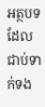អត្ថបទដែលជាប់ទាក់ទង